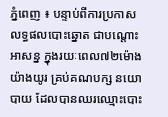ភ្នំពេញ ៖ បន្ទាប់ពីការប្រកាស លទ្ធផលបោះឆ្នោត ជាបណ្តោះអាសន្ន ក្នុងរយៈពេល៧២ម៉ោង យ៉ាងយូរ គ្រប់គណបក្ស នយោបាយ ដែលបានឈរឈ្មោះបោះ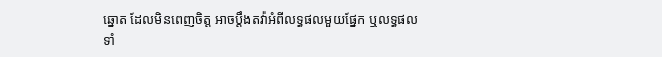ឆ្នោត ដែលមិនពេញចិត្ត អាចប្តឹងតវ៉ាអំពីលទ្ធផលមួយផ្នែក ឬលទ្ធផលទាំ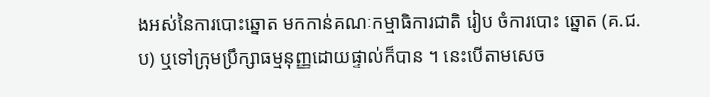ងអស់នៃការបោះឆ្នោត មកកាន់គណៈកម្មាធិការជាតិ រៀប ចំការបោះ ឆ្នោត (គ.ជ.ប) ឬទៅក្រុមប្រឹក្សាធម្មនុញ្ញដោយផ្ទាល់ក៏បាន ។ នេះបើតាមសេច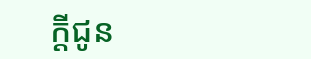ក្តីជូន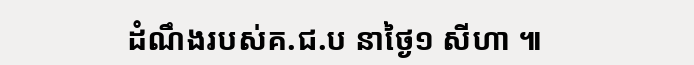ដំណឹងរបស់គ.ជ.ប នាថ្ងៃ១ សីហា ៕